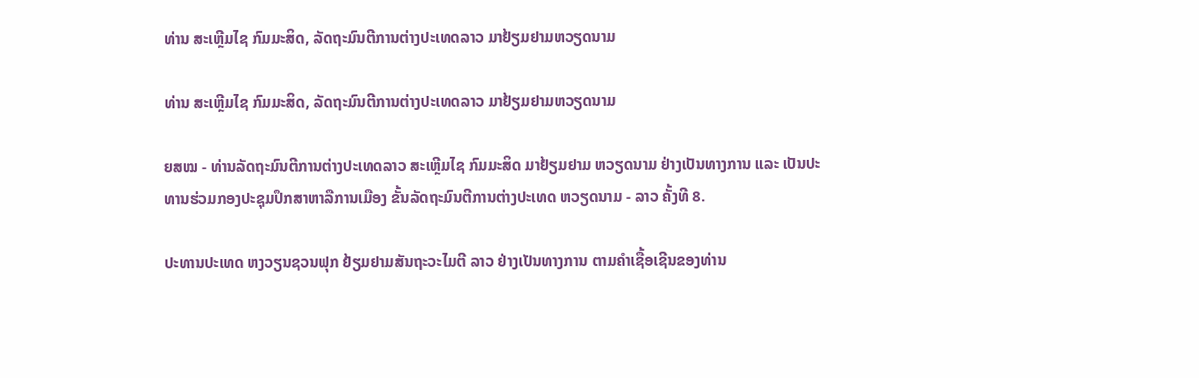ທ່ານ ສະເຫຼີມໄຊ ກົມມະສິດ, ລັດຖະມົນຕີການຕ່າງປະເທດລາວ ມາຢ້ຽມຢາມຫວຽດນາມ

ທ່ານ ສະເຫຼີມໄຊ ກົມມະສິດ, ລັດຖະມົນຕີການຕ່າງປະເທດລາວ ມາຢ້ຽມຢາມຫວຽດນາມ

ຍສໝ - ທ່ານລັດຖະມົນຕີການຕ່າງປະເທດລາວ ສະເຫຼີມໄຊ ກົມມະສິດ ມາຢ້ຽມຢາມ ຫວຽດນາມ ຢ່າງເປັນທາງການ ແລະ ເປັນປະທານຮ່ວມກອງປະຊຸມປຶກສາຫາລືການເມືອງ ຂັ້ນລັດຖະມົນຕີການຕ່າງປະເທດ ຫວຽດນາມ - ລາວ ຄັ້ງທີ 8.

ປະທານປະເທດ ຫງວຽນຊວນຟຸກ ຢ້ຽມຢາມສັນຖະວະໄມຕີ ລາວ ຢ່າງເປັນທາງການ ຕາມຄຳເຊື້ອເຊີນຂອງທ່ານ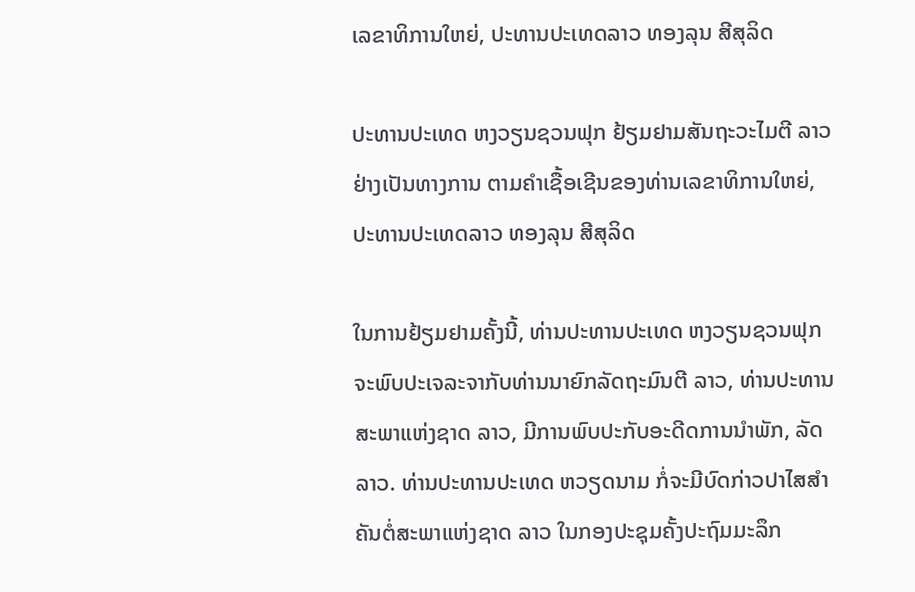ເລຂາທິການໃຫຍ່, ປະທານປະເທດລາວ ທອງລຸນ ສີສຸລິດ

ປະທານປະເທດ ຫງວຽນຊວນຟຸກ ຢ້ຽມຢາມສັນຖະວະໄມຕີ ລາວ ຢ່າງເປັນທາງການ ຕາມຄຳເຊື້ອເຊີນຂອງທ່ານເລຂາທິການໃຫຍ່, ປະທານປະເທດລາວ ທອງລຸນ ສີສຸລິດ

ໃນການຢ້ຽມຢາມຄັ້ງນີ້, ທ່ານປະທານປະເທດ ຫງວຽນຊວນຟຸກ ຈະພົບປະເຈລະຈາກັບທ່ານນາຍົກລັດຖະມົນຕີ ລາວ, ທ່ານປະທານສະພາແຫ່ງຊາດ ລາວ, ມີການພົບປະກັບອະດີດການນຳພັກ, ລັດ ລາວ. ທ່ານປະທານປະເທດ ຫວຽດນາມ ກໍ່ຈະມີບົດກ່າວປາໄສສຳຄັນຕໍ່ສະພາແຫ່ງຊາດ ລາວ ໃນກອງປະຊຸມຄັ້ງປະຖົມມະລຶກ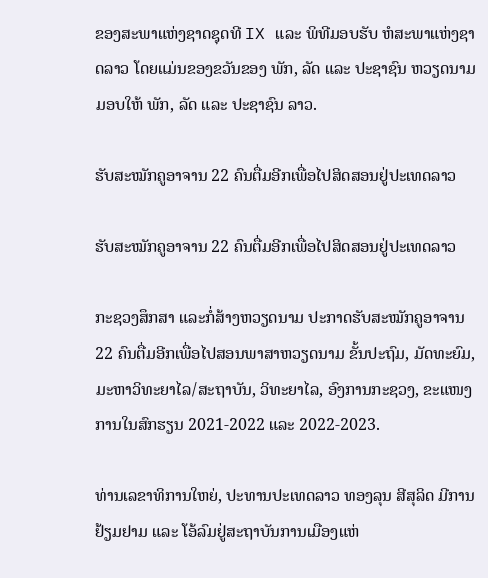ຂອງສະພາແຫ່ງຊາດຊຸດທີ IX ແລະ ພິທີມອບຮັບ ຫໍສະພາແຫ່ງຊາດລາວ ໂດຍແມ່ນຂອງຂວັນຂອງ ພັກ, ລັດ ແລະ ປະຊາຊົນ ຫວຽດນາມ ມອບໃຫ້ ພັກ, ລັດ ແລະ ປະຊາຊົນ ລາວ.

ຮັບສະໝັກຄູອາຈານ 22 ຄົນຕື່ມອີກເພື່ອໄປສິດສອນຢູ່ປະເທດລາວ

ຮັບສະໝັກຄູອາຈານ 22 ຄົນຕື່ມອີກເພື່ອໄປສິດສອນຢູ່ປະເທດລາວ

ກະຊວງສຶກສາ ແລະກໍ່ສ້າງຫວຽດນາມ ປະກາດຮັບສະໝັກຄູອາຈານ 22 ຄົນຕື່ມອີກເພື່ອໄປສອນພາສາຫວຽດນາມ ຂັ້ນປະຖົມ, ມັດທະຍົມ, ມະຫາວິທະຍາໄລ/ສະຖາບັນ, ວິທະຍາໄລ, ອົງການກະຊວງ, ຂະແໜງການໃນສົກຮຽນ 2021-2022 ແລະ 2022-2023.

ທ່ານເລຂາທິການໃຫຍ່, ປະທານປະເທດລາວ ທອງລຸນ ສີສຸລິດ ມີການຢ້ຽມຢາມ ແລະ ໂອ້ລົມຢູ່ສະຖາບັນການເມືອງແຫ່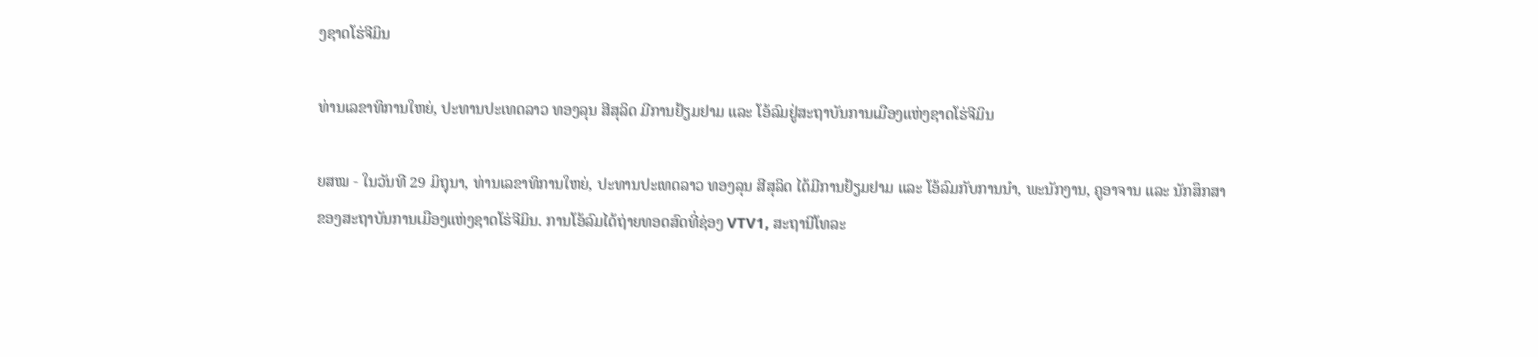ງຊາດໂຮ່ຈີມິນ

ທ່ານເລຂາທິການໃຫຍ່, ປະທານປະເທດລາວ ທອງລຸນ ສີສຸລິດ ມີການຢ້ຽມຢາມ ແລະ ໂອ້ລົມຢູ່ສະຖາບັນການເມືອງແຫ່ງຊາດໂຮ່ຈີມິນ

ຍສໝ - ໃນວັນທີ 29 ມິຖຸນາ, ທ່ານເລຂາທິການໃຫຍ່, ປະທານປະເທດລາວ ທອງລຸນ ສີສຸລິດ ໄດ້ມີການຢ້ຽມຢາມ ແລະ ໂອ້ລົມກັບການນຳ, ພະນັກງານ, ຄູອາຈານ ແລະ ນັກສຶກສາຂອງສະຖາບັນການເມືອງແຫ່ງຊາດໂຮ່ຈີມິນ. ການໂອ້ລົມໄດ້ຖ່າຍທອດສົດທີ່ຊ່ອງ VTV1, ສະຖານີໂທລະ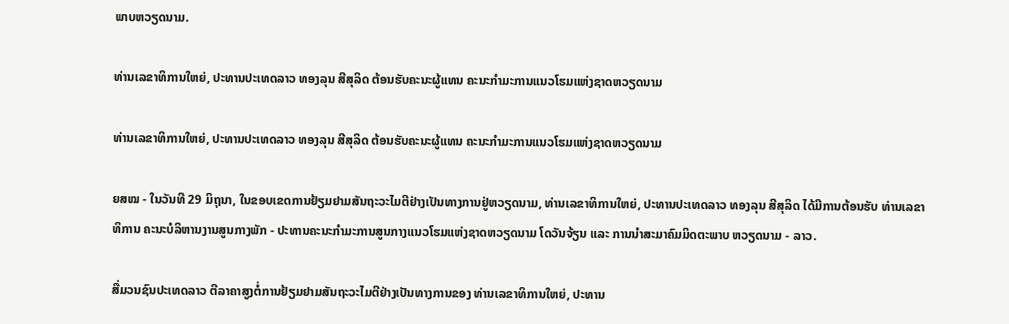ພາບຫວຽດນາມ.

ທ່ານເລຂາທິການໃຫຍ່, ປະທານປະເທດລາວ ທອງລຸນ ສີສຸລິດ ຕ້ອນຮັບຄະນະຜູ້ແທນ ຄະນະກຳມະການແນວໂຮມແຫ່ງຊາດຫວຽດນາມ

ທ່ານເລຂາທິການໃຫຍ່, ປະທານປະເທດລາວ ທອງລຸນ ສີສຸລິດ ຕ້ອນຮັບຄະນະຜູ້ແທນ ຄະນະກຳມະການແນວໂຮມແຫ່ງຊາດຫວຽດນາມ

ຍສໝ - ໃນວັນທີ 29 ມິຖຸນາ, ໃນຂອບເຂດການຢ້ຽມຢາມສັນຖະວະໄມຕີຢ່າງເປັນທາງການຢູ່ຫວຽດນາມ, ທ່ານເລຂາທິການໃຫຍ່, ປະທານປະເທດລາວ ທອງລຸນ ສີສຸລິດ ໄດ້ມີການຕ້ອນຮັບ ທ່ານເລຂາທິການ ຄະນະບໍລິຫານງານສູນກາງພັກ - ປະທານຄະນະກຳມະການສູນກາງແນວໂຮມແຫ່ງຊາດຫວຽດນາມ ໂດວັນຈ້ຽນ ແລະ ການນຳສະມາຄົມມິດຕະພາບ ຫວຽດນາມ - ລາວ.

ສື່ມວນຊົນປະເທດລາວ ຕີລາຄາສູງຕໍ່ການຢ້ຽມຢາມສັນຖະວະໄມຕີຢ່າງເປັນທາງການຂອງ ທ່ານເລຂາທິການໃຫຍ່, ປະທານ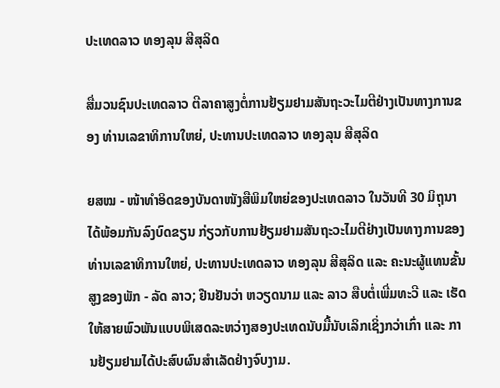ປະເທດລາວ ທອງລຸນ ສີສຸລິດ

ສື່ມວນຊົນປະເທດລາວ ຕີລາຄາສູງຕໍ່ການຢ້ຽມຢາມສັນຖະວະໄມຕີຢ່າງເປັນທາງການຂອງ ທ່ານເລຂາທິການໃຫຍ່, ປະທານປະເທດລາວ ທອງລຸນ ສີສຸລິດ

ຍສໝ - ໜ້າທຳອິດຂອງບັນດາໜັງສືພິມໃຫຍ່ຂອງປະເທດລາວ ໃນວັນທີ 30 ມິຖຸນາ ໄດ້ພ້ອມກັນລົງບົດຂຽນ ກ່ຽວກັບການຢ້ຽມຢາມສັນຖະວະໄມຕີຢ່າງເປັນທາງການຂອງ ທ່ານເລຂາທິການໃຫຍ່, ປະທານປະເທດລາວ ທອງລຸນ ສີສຸລິດ ແລະ ຄະນະຜູ້ແທນຂັ້ນສູງຂອງພັກ - ລັດ ລາວ; ຢືນຢັນວ່າ ຫວຽດນາມ ແລະ ລາວ ສືບຕໍ່ເພີ່ມທະວີ ແລະ ເຮັດໃຫ້ສາຍພົວພັນແບບພິເສດລະຫວ່າງສອງປະເທດນັບມື້ນັບເລິກເຊິ່ງກວ່າເກົ່າ ແລະ ການຢ້ຽມຢາມໄດ້ປະສົບຜົນສຳເລັດຢ່າງຈົບງາມ.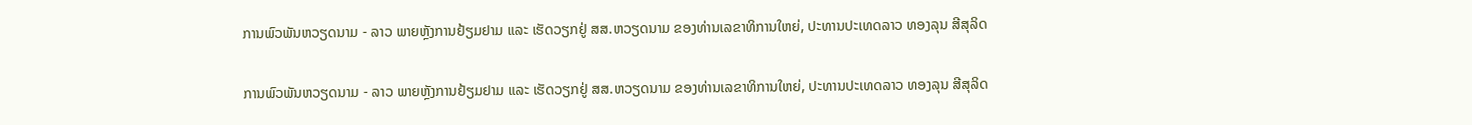ການພົວພັນຫວຽດນາມ - ລາວ ພາຍຫຼັງການຢ້ຽມຢາມ ແລະ ເຮັດວຽກຢູ່ ສສ.ຫວຽດນາມ ຂອງທ່ານເລຂາທິການໃຫຍ່, ປະທານປະເທດລາວ ທອງລຸນ ສີສຸລິດ

ການພົວພັນຫວຽດນາມ - ລາວ ພາຍຫຼັງການຢ້ຽມຢາມ ແລະ ເຮັດວຽກຢູ່ ສສ.ຫວຽດນາມ ຂອງທ່ານເລຂາທິການໃຫຍ່, ປະທານປະເທດລາວ ທອງລຸນ ສີສຸລິດ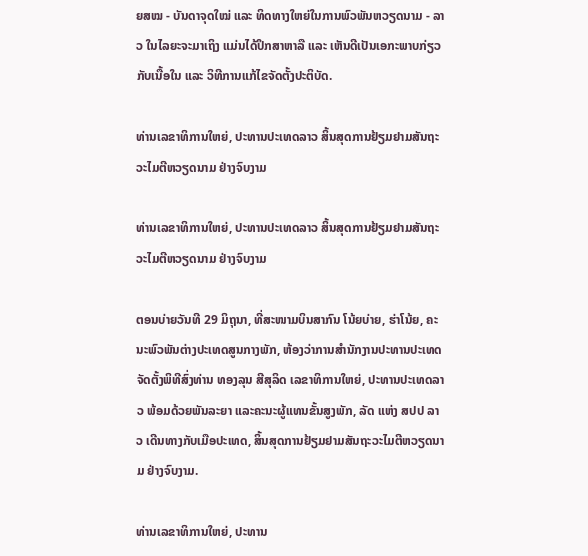ຍສໝ - ບັນດາຈຸດໃໝ່ ແລະ ທິດທາງໃຫຍ່ໃນການພົວພັນຫວຽດນາມ - ລາວ ໃນໄລຍະຈະມາເຖິງ ແມ່ນໄດ້ປຶກສາຫາລື ແລະ ເຫັນດີເປັນເອກະພາບກ່ຽວກັບເນື້ອໃນ ແລະ ວິທີການແກ້ໄຂຈັດຕັ້ງປະຕິບັດ.

ທ່ານເລຂາທິການໃຫຍ່, ປະທານປະເທດລາວ ສິ້ນສຸດການຢ້ຽມຢາມສັນຖະວະໄມຕີຫວຽດນາມ ຢ່າງຈົບງາມ

ທ່ານເລຂາທິການໃຫຍ່, ປະທານປະເທດລາວ ສິ້ນສຸດການຢ້ຽມຢາມສັນຖະວະໄມຕີຫວຽດນາມ ຢ່າງຈົບງາມ

ຕອນບ່າຍວັນທີ 29 ມິຖຸນາ, ທີ່ສະໜາມບິນສາກົນ ໂນ້ຍບ່າຍ, ຮ່າໂນ້ຍ, ຄະນະພົວພັນຕ່າງປະເທດສູນກາງພັກ, ຫ້ອງວ່າການສໍານັກງານປະທານປະເທດ ຈັດຕັ້ງພິທີສົ່ງທ່ານ ທອງລຸນ ສີສຸລິດ ເລຂາທິການໃຫຍ່, ປະທານປະເທດລາວ ພ້ອມດ້ວຍພັນລະຍາ ແລະຄະນະຜູ້ແທນຂັ້ນສູງພັກ, ລັດ ແຫ່ງ ສປປ ລາວ ເດີນທາງກັບເມືອປະເທດ, ສິ້ນສຸດການຢ້ຽມຢາມສັນຖະວະໄມຕີຫວຽດນາມ ຢ່າງຈົບງາມ.

ທ່ານເລຂາທິການໃຫຍ່, ປະທານ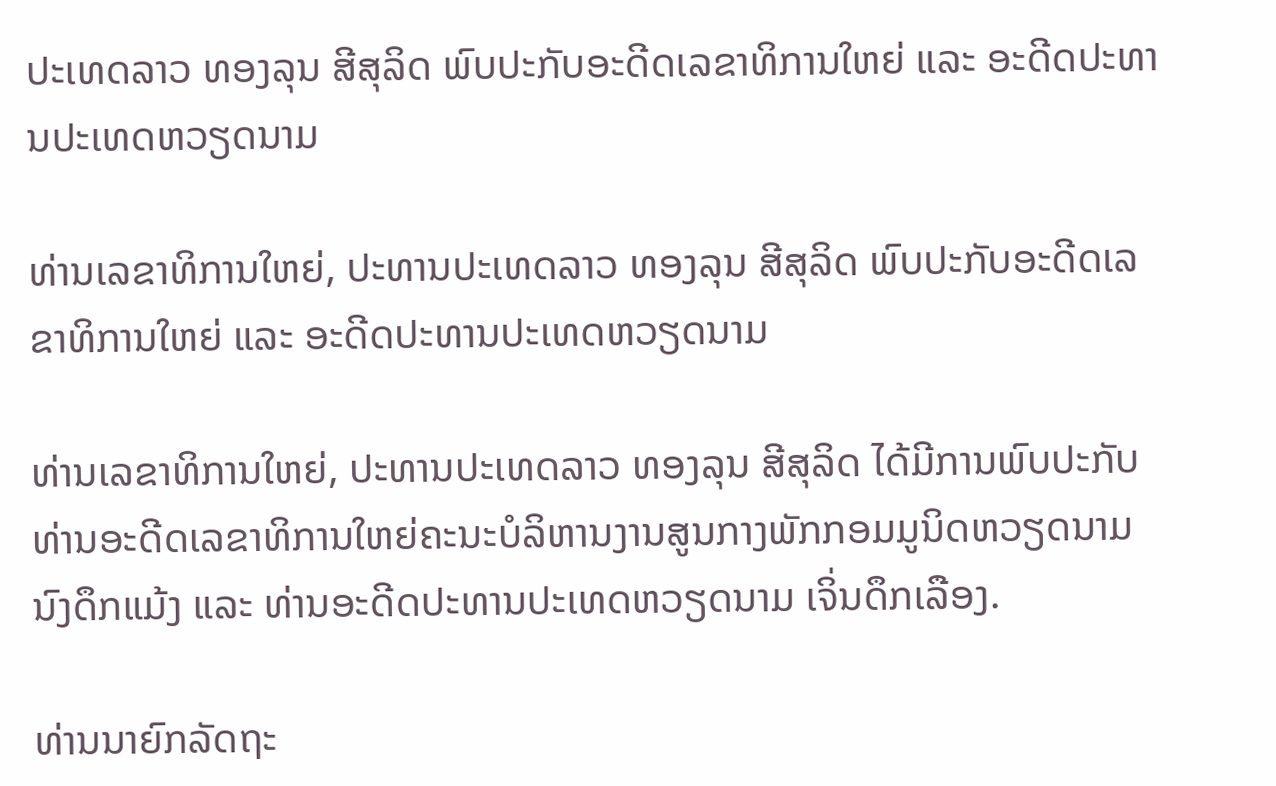ປະເທດລາວ ທອງລຸນ ສີສຸລິດ ພົບປະກັບອະດີດເລຂາທິການໃຫຍ່ ແລະ ອະດີດປະທານປະເທດຫວຽດນາມ

ທ່ານເລຂາທິການໃຫຍ່, ປະທານປະເທດລາວ ທອງລຸນ ສີສຸລິດ ພົບປະກັບອະດີດເລຂາທິການໃຫຍ່ ແລະ ອະດີດປະທານປະເທດຫວຽດນາມ

ທ່ານເລຂາທິການໃຫຍ່, ປະທານປະເທດລາວ ທອງລຸນ ສີສຸລິດ ໄດ້ມີການພົບປະກັບທ່ານອະດີດເລຂາທິການໃຫຍ່ຄະນະບໍລິຫານງານສູນກາງພັກກອມມູນິດຫວຽດນາມ ນົງດຶກແມ້ງ ແລະ ທ່ານອະດີດປະທານປະເທດຫວຽດນາມ ເຈິ່ນດຶກເລືອງ.

ທ່ານນາຍົກລັດຖະ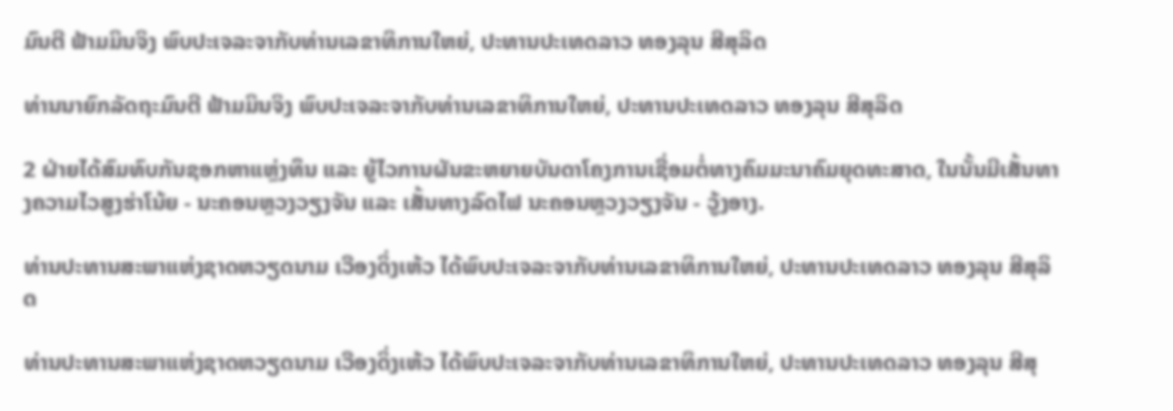ມົນຕີ ຟ້າມມິນຈິງ ພົບປະເຈລະຈາກັບທ່ານເລຂາທິການໃຫຍ່, ປະທານປະເທດລາວ ທອງລຸນ ສີສຸລິດ

ທ່ານນາຍົກລັດຖະມົນຕີ ຟ້າມມິນຈິງ ພົບປະເຈລະຈາກັບທ່ານເລຂາທິການໃຫຍ່, ປະທານປະເທດລາວ ທອງລຸນ ສີສຸລິດ

2 ຝ່າຍໄດ້ສົມທົບກັນຊອກຫາແຫຼ່ງທຶນ ແລະ ຍູ້ໄວການຜັນຂະຫຍາຍບັນດາໂຄງການເຊື່ອມຕໍ່ທາງຄົມມະນາຄົມຍຸດທະສາດ, ໃນນັ້ນມີເສັ້ນທາງຄວາມໄວສູງຮ່າໂນ້ຍ - ນະຄອນຫຼວງວຽງຈັນ ແລະ ເສັ້ນທາງລົດໄຟ ນະຄອນຫຼວງວຽງຈັນ - ວູ້ງອາງ.

ທ່ານປະທານສະພາແຫ່ງຊາດຫວຽດນາມ ເວືອງດິ່ງເຫ້ວ ໄດ້ພົບປະເຈລະຈາກັບທ່ານເລຂາທິການໃຫຍ່, ປະທານປະເທດລາວ ທອງລຸນ ສີສຸລິດ

ທ່ານປະທານສະພາແຫ່ງຊາດຫວຽດນາມ ເວືອງດິ່ງເຫ້ວ ໄດ້ພົບປະເຈລະຈາກັບທ່ານເລຂາທິການໃຫຍ່, ປະທານປະເທດລາວ ທອງລຸນ ສີສຸ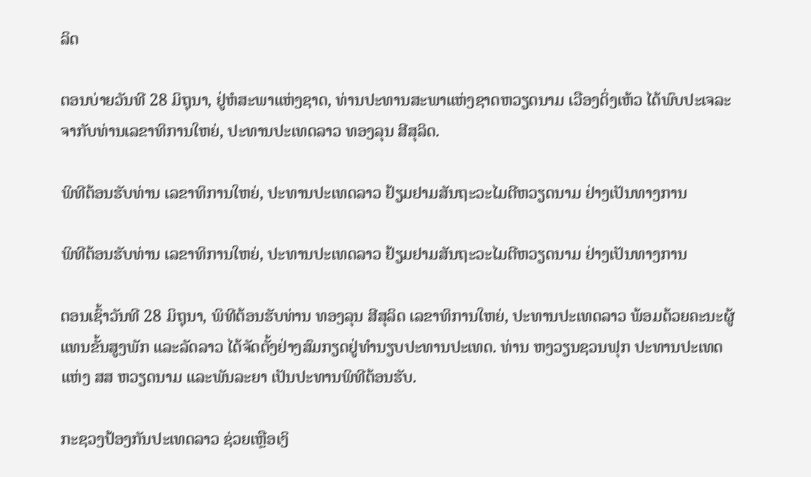ລິດ

ຕອນບ່າຍວັນທີ 28 ມິຖຸນາ, ຢູ່ຫໍສະພາແຫ່ງຊາດ, ທ່ານປະທານສະພາແຫ່ງຊາດຫວຽດນາມ ເວືອງດິ່ງເຫ້ວ ໄດ້ພົບປະເຈລະຈາກັບທ່ານເລຂາທິການໃຫຍ່, ປະທານປະເທດລາວ ທອງລຸນ ສີສຸລິດ.

ພິທີຕ້ອນຮັບທ່ານ ເລຂາທິການໃຫຍ່, ປະທານປະເທດລາວ ຢ້ຽມຢາມສັນຖະວະໄມຕີຫວຽດນາມ ຢ່າງເປັນທາງການ

ພິທີຕ້ອນຮັບທ່ານ ເລຂາທິການໃຫຍ່, ປະທານປະເທດລາວ ຢ້ຽມຢາມສັນຖະວະໄມຕີຫວຽດນາມ ຢ່າງເປັນທາງການ

ຕອນເຊົ້າວັນທີ 28 ມິຖຸນາ, ພິທີຕ້ອນຮັບທ່ານ ທອງລຸນ ສີສຸລິດ ເລຂາທິການໃຫຍ່, ປະທານປະເທດລາວ ພ້ອມດ້ວຍຄະນະຜູ້ແທນຂັ້ນສູງພັກ ແລະລັດລາວ ໄດ້ຈັດຕັ້ງຢ່າງສົມກຽດຢູ່ທໍານຽບປະທານປະເທດ. ທ່ານ ຫງວຽນຊວນຟຸກ ປະທານປະເທດ ແຫ່ງ ສສ ຫວຽດນາມ ແລະພັນລະຍາ ເປັນປະທານພິທີຕ້ອນຮັບ.

ກະຊວງປ້ອງກັນປະເທດລາວ ຊ່ວຍເຫຼືອເງິ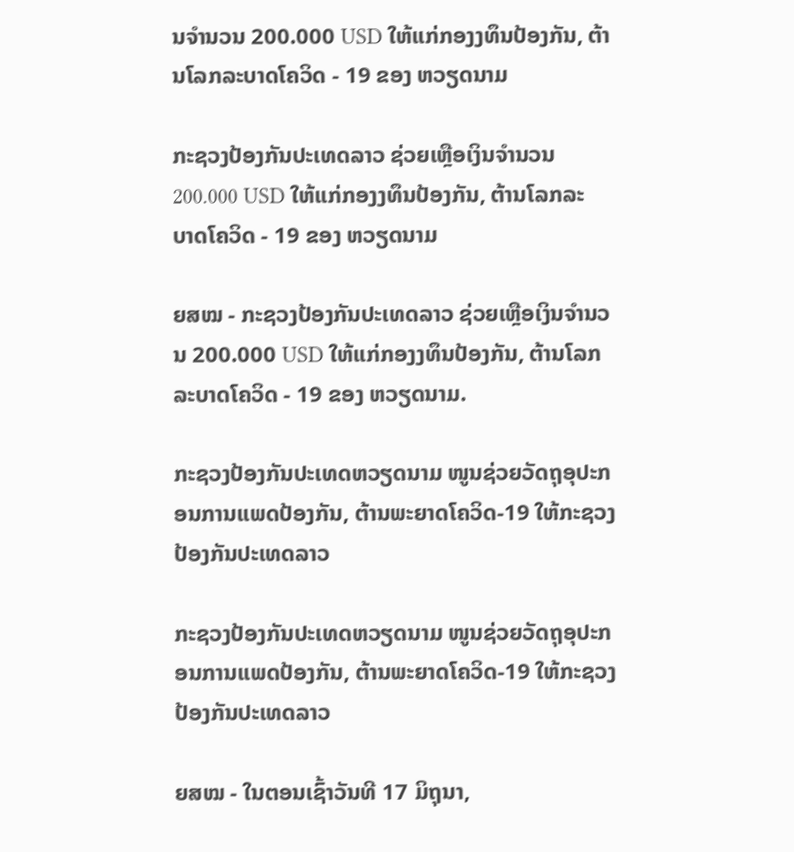ນຈຳນວນ 200.000 USD ໃຫ້ແກ່ກອງງທຶນປ້ອງກັນ, ຕ້ານໂລກລະບາດໂຄວິດ - 19 ຂອງ ຫວຽດນາມ

ກະຊວງປ້ອງກັນປະເທດລາວ ຊ່ວຍເຫຼືອເງິນຈຳນວນ 200.000 USD ໃຫ້ແກ່ກອງງທຶນປ້ອງກັນ, ຕ້ານໂລກລະບາດໂຄວິດ - 19 ຂອງ ຫວຽດນາມ

ຍສໝ - ກະຊວງປ້ອງກັນປະເທດລາວ ຊ່ວຍເຫຼືອເງິນຈຳນວນ 200.000 USD ໃຫ້ແກ່ກອງງທຶນປ້ອງກັນ, ຕ້ານໂລກລະບາດໂຄວິດ - 19 ຂອງ ຫວຽດນາມ.

ກະຊວງປ້ອງກັນປະເທດຫວຽດນາມ ໜູນຊ່ວຍວັດຖຸອຸປະກອນການແພດປ້ອງກັນ, ຕ້ານພະຍາດໂຄວິດ-19 ໃຫ້ກະຊວງປ້ອງກັນປະເທດລາວ

ກະຊວງປ້ອງກັນປະເທດຫວຽດນາມ ໜູນຊ່ວຍວັດຖຸອຸປະກອນການແພດປ້ອງກັນ, ຕ້ານພະຍາດໂຄວິດ-19 ໃຫ້ກະຊວງປ້ອງກັນປະເທດລາວ

ຍສໝ - ໃນຕອນເຊົ້າວັນທີ 17 ມິຖຸນາ,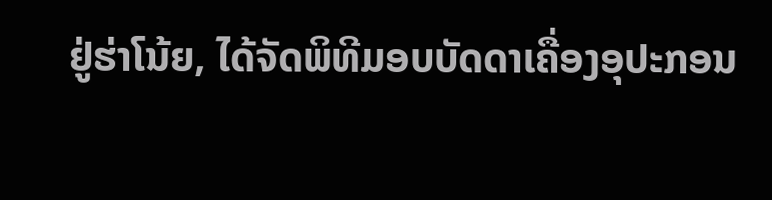ຢູ່ຮ່າໂນ້ຍ, ໄດ້ຈັດພິທີມອບບັດດາເຄື່ອງອຸປະກອນ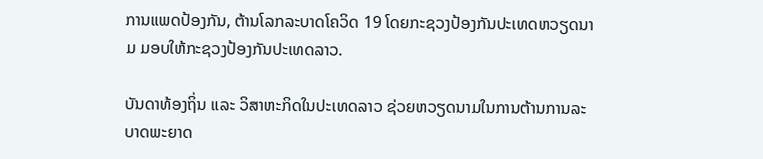ການແພດປ້ອງກັນ, ຕ້ານໂລກລະບາດໂຄວິດ 19 ໂດຍກະຊວງປ້ອງກັນປະເທດຫວຽດນາມ ມອບໃຫ້ກະຊວງປ້ອງກັນປະເທດລາວ.

ບັນດາທ້ອງຖິ່ນ ແລະ ວິສາຫະກິດໃນປະເທດລາວ ຊ່ວຍຫວຽດນາມໃນການຕ້ານການລະບາດພະຍາດ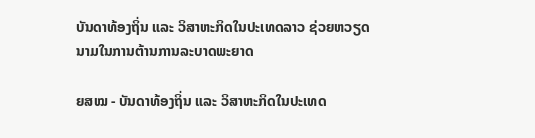ບັນດາທ້ອງຖິ່ນ ແລະ ວິສາຫະກິດໃນປະເທດລາວ ຊ່ວຍຫວຽດນາມໃນການຕ້ານການລະບາດພະຍາດ

ຍສໝ - ບັນດາທ້ອງຖິ່ນ ແລະ ວິສາຫະກິດໃນປະເທດ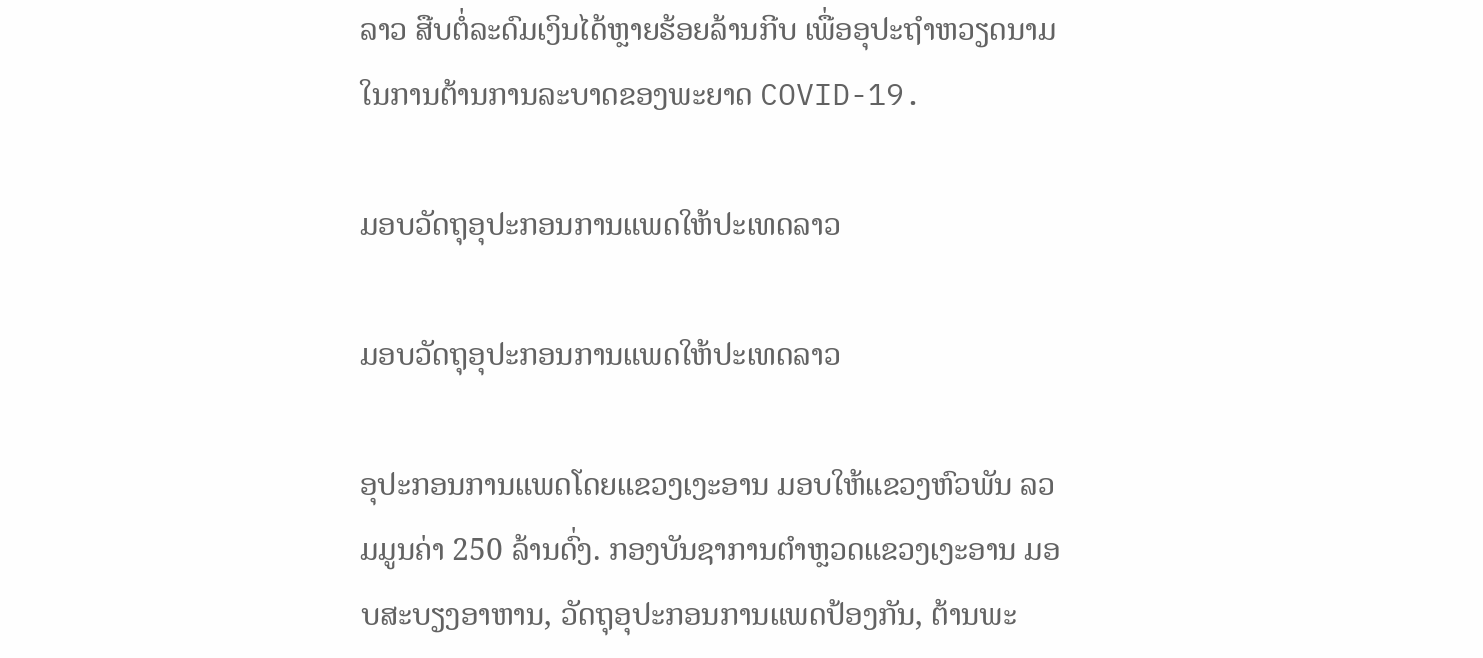ລາວ ສືບຕໍ່ລະດົມເງິນໄດ້ຫຼາຍຮ້ອຍລ້ານກີບ ເພື່ອອຸປະຖຳຫວຽດນາມ ໃນການຕ້ານການລະບາດຂອງພະຍາດ COVID-19.

ມອບວັດຖຸອຸປະກອນການແພດໃຫ້ປະເທດລາວ

ມອບວັດຖຸອຸປະກອນການແພດໃຫ້ປະເທດລາວ

ອຸປະກອນການແພດໂດຍແຂວງເງະອານ ມອບໃຫ້ແຂວງຫົວພັນ ລວມມູນຄ່າ 250 ລ້ານດົ່ງ. ກອງບັນຊາການຕໍາຫຼວດແຂວງເງະອານ ມອບສະບຽງອາຫານ, ວັດຖຸອຸປະກອນການແພດປ້ອງກັນ, ຕ້ານພະ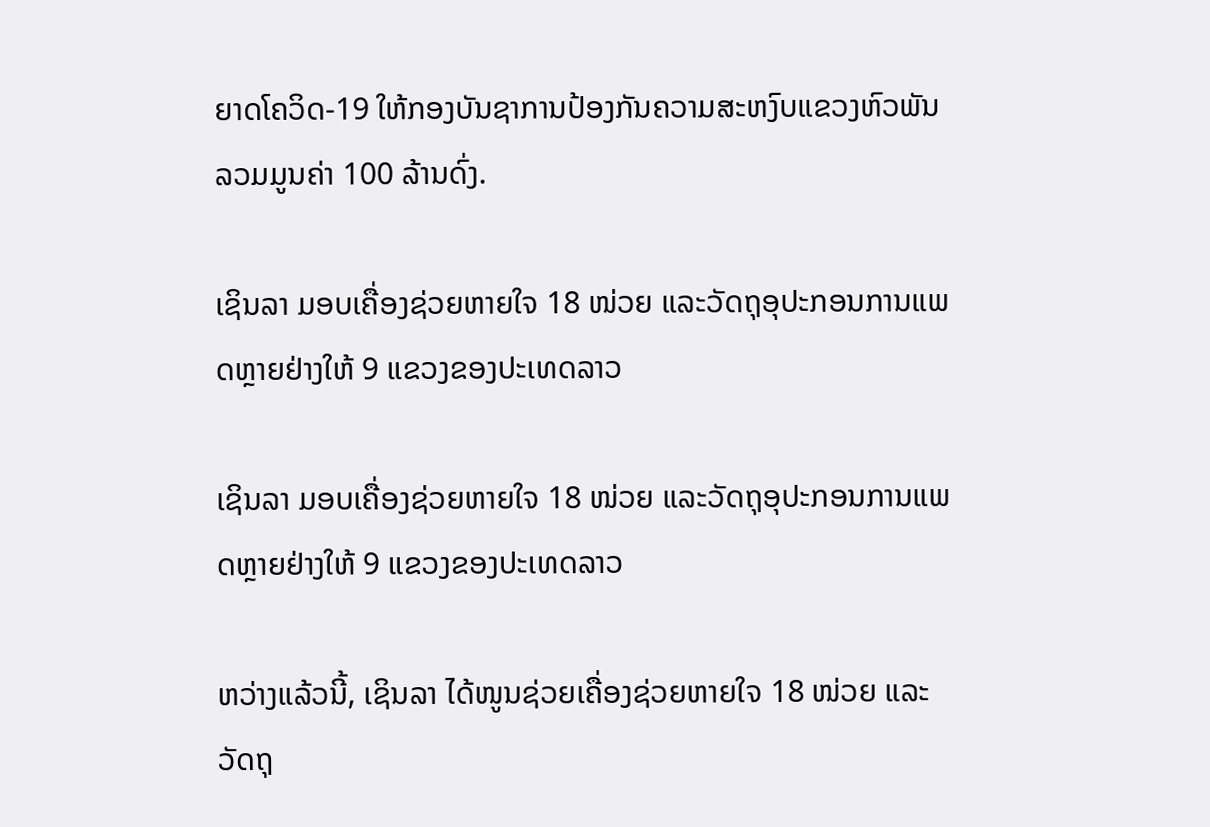ຍາດໂຄວິດ-19 ໃຫ້ກອງບັນຊາການປ້ອງກັນຄວາມສະຫງົບແຂວງຫົວພັນ ລວມມູນຄ່າ 100 ລ້ານດົ່ງ.

ເຊິນລາ ມອບເຄື່ອງຊ່ວຍຫາຍໃຈ 18 ໜ່ວຍ ແລະວັດຖຸອຸປະກອນການແພດຫຼາຍຢ່າງໃຫ້ 9 ແຂວງຂອງປະເທດລາວ

ເຊິນລາ ມອບເຄື່ອງຊ່ວຍຫາຍໃຈ 18 ໜ່ວຍ ແລະວັດຖຸອຸປະກອນການແພດຫຼາຍຢ່າງໃຫ້ 9 ແຂວງຂອງປະເທດລາວ

ຫວ່າງແລ້ວນີ້, ເຊິນລາ ໄດ້ໜູນຊ່ວຍເຄື່ອງຊ່ວຍຫາຍໃຈ 18 ໜ່ວຍ ແລະວັດຖຸ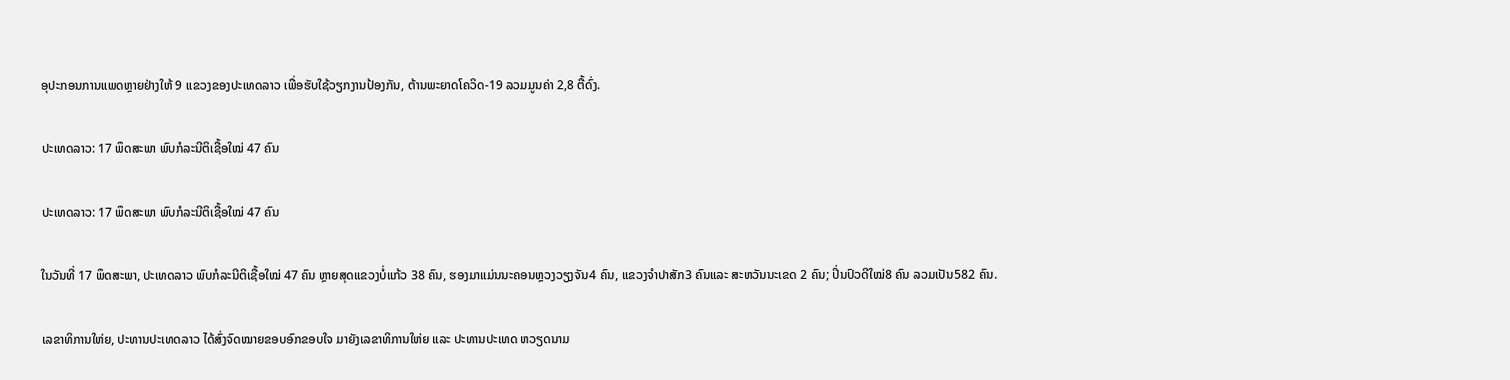ອຸປະກອນການແພດຫຼາຍຢ່າງໃຫ້ 9 ແຂວງຂອງປະເທດລາວ ເພື່ອຮັບໃຊ້ວຽກງານປ້ອງກັນ, ຕ້ານພະຍາດໂຄວິດ-19 ລວມມູນຄ່າ 2,8 ຕື້ດົ່ງ.

ປະເທດລາວ: 17 ພຶດສະພາ ພົບກໍລະນີຕິເຊື້ອໃໝ່ 47 ຄົນ

ປະເທດລາວ: 17 ພຶດສະພາ ພົບກໍລະນີຕິເຊື້ອໃໝ່ 47 ຄົນ

ໃນວັນທີ່ 17 ພຶດສະພາ, ປະເທດລາວ ພົບກໍລະນີຕິເຊື້ອໃໝ່ 47 ຄົນ ຫຼາຍສຸດແຂວງບໍ່ແກ້ວ 38 ຄົນ, ຮອງມາແມ່ນນະຄອນຫຼວງວຽງຈັນ4 ຄົນ, ແຂວງຈຳປາສັກ3 ຄົນແລະ ສະຫວັນນະເຂດ 2 ຄົນ; ປິ່ນປົວດີໃໝ່8 ຄົນ ລວມເປັນ582 ຄົນ.

ເລຂາທິການໃຫ່ຍ, ປະທານປະເທດລາວ ໄດ້ສົ່ງຈົດໝາຍຂອບອົກຂອບໃຈ ມາຍັງເລຂາທິການໃຫ່ຍ ແລະ ປະທານປະເທດ ຫວຽດນາມ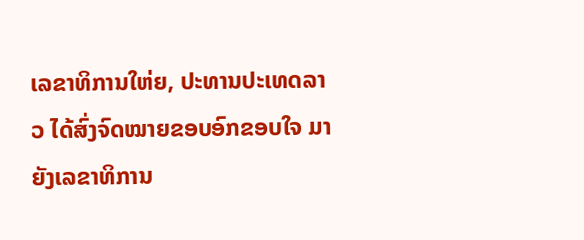ເລຂາທິການໃຫ່ຍ, ປະທານປະເທດລາວ ໄດ້ສົ່ງຈົດໝາຍຂອບອົກຂອບໃຈ ມາຍັງເລຂາທິການ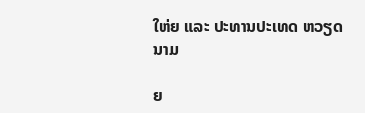ໃຫ່ຍ ແລະ ປະທານປະເທດ ຫວຽດນາມ

ຍ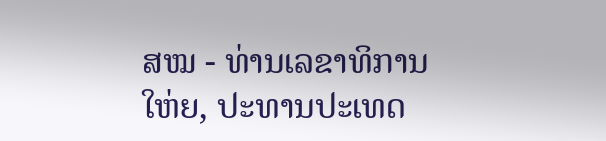ສໝ - ທ່ານເລຂາທິການໃຫ່ຍ, ປະທານປະເທດ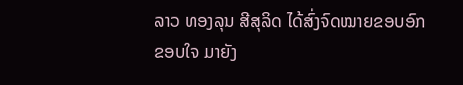ລາວ ທອງລຸນ ສີສຸລິດ ໄດ້ສົ່ງຈົດໝາຍຂອບອົກຂອບໃຈ ມາຍັງ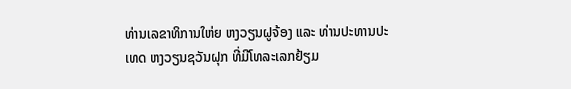ທ່ານເລຂາທິການໃຫ່ຍ ຫງວຽນຝູຈ້ອງ ແລະ ທ່ານປະທານປະເທດ ຫງວຽນຊວັນຝຸກ ທີ່ມີໂທລະເລກຢ້ຽມ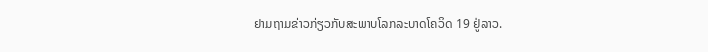ຢາມຖາມຂ່າວກ່ຽວກັບສະພາບໂລກລະບາດໂຄວິດ 19 ຢູ່ລາວ.